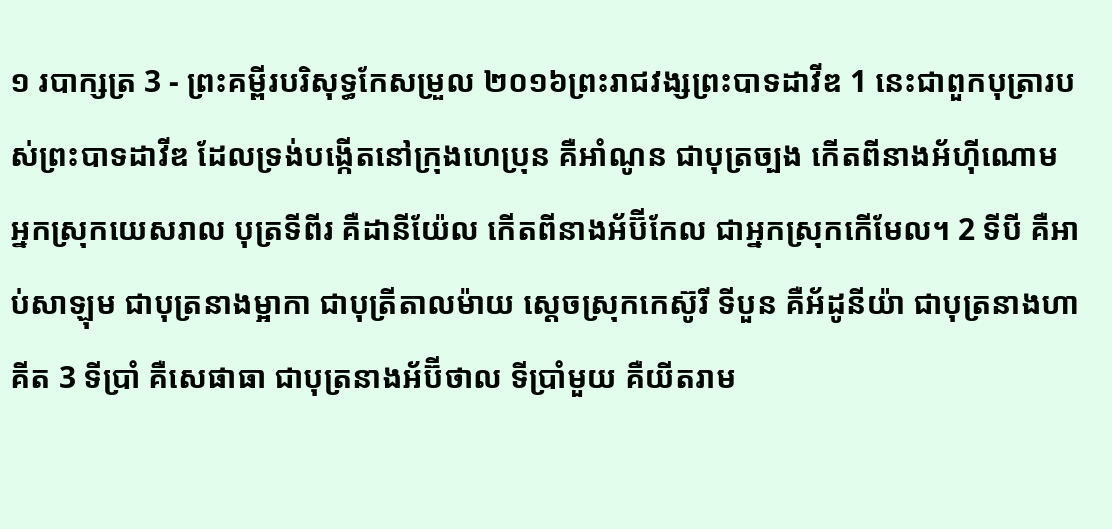១ របាក្សត្រ 3 - ព្រះគម្ពីរបរិសុទ្ធកែសម្រួល ២០១៦ព្រះរាជវង្សព្រះបាទដាវីឌ 1 នេះជាពួកបុត្រារបស់ព្រះបាទដាវីឌ ដែលទ្រង់បង្កើតនៅក្រុងហេប្រុន គឺអាំណូន ជាបុត្រច្បង កើតពីនាងអ័ហ៊ីណោម អ្នកស្រុកយេសរាល បុត្រទីពីរ គឺដានីយ៉ែល កើតពីនាងអ័ប៊ីកែល ជាអ្នកស្រុកកើមែល។ 2 ទីបី គឺអាប់សាឡុម ជាបុត្រនាងម្អាកា ជាបុត្រីតាលម៉ាយ ស្តេចស្រុកកេស៊ូរី ទីបួន គឺអ័ដូនីយ៉ា ជាបុត្រនាងហាគីត 3 ទីប្រាំ គឺសេផាធា ជាបុត្រនាងអ័ប៊ីថាល ទីប្រាំមួយ គឺយីតរាម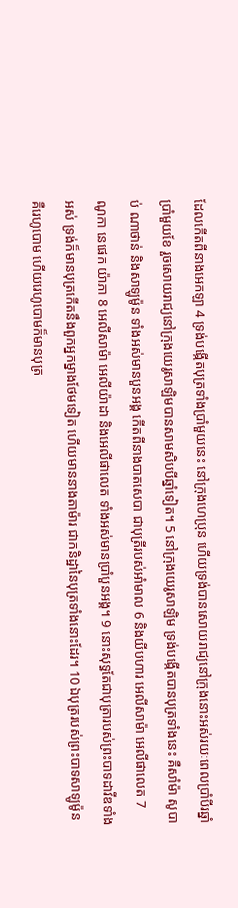ដែលកើតពីនាងអេកឡា 4 ទ្រង់បង្កើតបុត្រទាំងប្រាំមួយនេះ នៅក្រុងហេប្រុន ហើយទ្រង់បានសោយរាជ្យនៅក្រុងនោះអស់រយៈពេលប្រាំបីរឆ្នាំប្រាំមួយខែ រួចសោយរាជ្យនៅក្រុងយេរូសាឡិមបានសាមសិបបីឆ្នាំទៀត។ 5 នៅក្រុងយេរូសាឡិម ទ្រង់បង្កើតបានបុត្រទាំងនេះ គឺសាំម៉ា សូបាប់ ណាថាន់ និងសាឡូម៉ូន ទាំងអស់មានបួនអង្គ កើតពីនាងបាតសេបា ជាបុត្រីរបស់អាំមាល 6 និងយីបហារ អេលីសាម៉ា អេលីផាលេត 7 ណូកា នេផេក យ៉ាភា 8 អេលីសាម៉ា អេលីយ៉ាដា និងអេលីផាលេត ទាំងអស់មានប្រាំបួនអង្គ។ 9 នោះសុទ្ធតែជាបុត្រារបស់ព្រះបាទដាវីឌទាំងអស់ ទ្រង់ក៏មានបុត្រកើតនឹងពួកអ្នកម្នាងថែមទៀត ហើយមាននាងតាម៉ារ ជាកនិដ្ឋានៃបុត្រទាំងនោះដែរ។ 10 ឯបុត្ររបស់ព្រះបាទសាឡូម៉ូន គឺរេហូបោម ហើយរេហូបោមក៏មានបុត្រ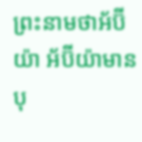ព្រះនាមថាអ័ប៊ីយ៉ា អ័ប៊ីយ៉ាមានបុ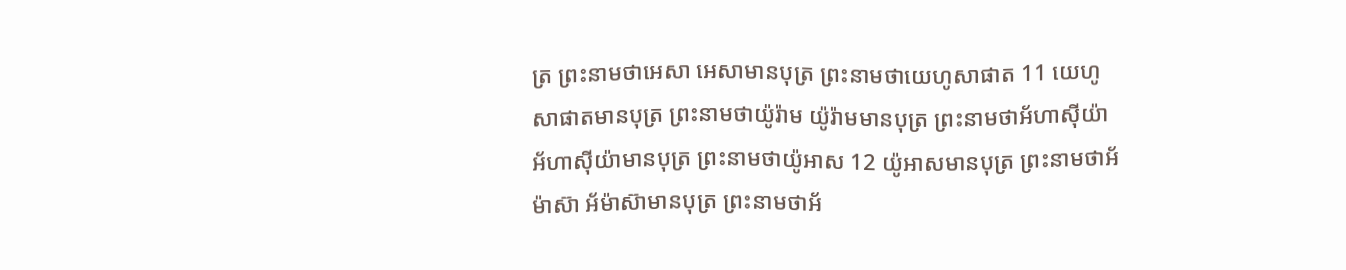ត្រ ព្រះនាមថាអេសា អេសាមានបុត្រ ព្រះនាមថាយេហូសាផាត 11 យេហូសាផាតមានបុត្រ ព្រះនាមថាយ៉ូរ៉ាម យ៉ូរ៉ាមមានបុត្រ ព្រះនាមថាអ័ហាស៊ីយ៉ា អ័ហាស៊ីយ៉ាមានបុត្រ ព្រះនាមថាយ៉ូអាស 12 យ៉ូអាសមានបុត្រ ព្រះនាមថាអ័ម៉ាស៊ា អ័ម៉ាស៊ាមានបុត្រ ព្រះនាមថាអ័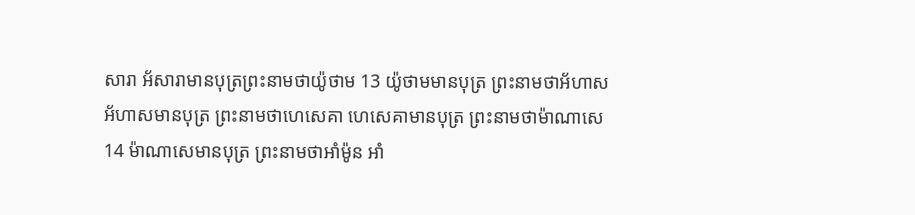សារា អ័សារាមានបុត្រព្រះនាមថាយ៉ូថាម 13 យ៉ូថាមមានបុត្រ ព្រះនាមថាអ័ហាស អ័ហាសមានបុត្រ ព្រះនាមថាហេសេគា ហេសេគាមានបុត្រ ព្រះនាមថាម៉ាណាសេ 14 ម៉ាណាសេមានបុត្រ ព្រះនាមថាអាំម៉ូន អាំ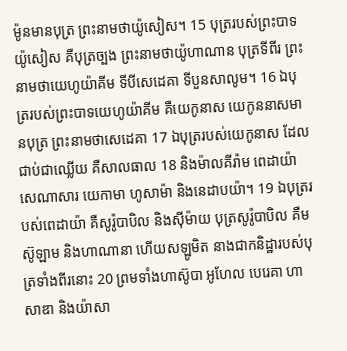ម៉ូនមានបុត្រ ព្រះនាមថាយ៉ូសៀស។ 15 បុត្ររបស់ព្រះបាទយ៉ូសៀស គឺបុត្រច្បង ព្រះនាមថាយ៉ូហាណាន បុត្រទីពីរ ព្រះនាមថាយេហូយ៉ាគីម ទីបីសេដេគា ទីបួនសាលូម។ 16 ឯបុត្ររបស់ព្រះបាទយេហូយ៉ាគីម គឺយេកូនាស យេកូននាសមានបុត្រ ព្រះនាមថាសេដេគា 17 ឯបុត្ររបស់យេកូនាស ដែលជាប់ជាឈ្លើយ គឺសាលធាល 18 និងម៉ាលគីរ៉ាម ពេដាយ៉ា សេណាសារ យេកាមា ហូសាម៉ា និងនេដាបយ៉ា។ 19 ឯបុត្ររបស់ពេដាយ៉ា គឺសូរ៉ូបាបិល និងស៊ីម៉ាយ បុត្រសូរ៉ូបាបិល គឺមស៊ូឡាម និងហាណានា ហើយសឡូមិត នាងជាកនិដ្ឋារបស់បុត្រទាំងពីរនោះ 20 ព្រមទាំងហាស៊ូបា អូហែល បេរេគា ហាសាឌា និងយ៉ាសា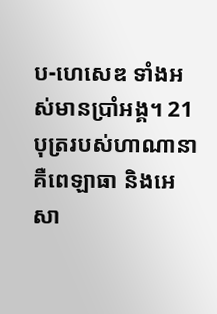ប-ហេសេឌ ទាំងអស់មានប្រាំអង្គ។ 21 បុត្ររបស់ហាណានា គឺពេឡាធា និងអេសា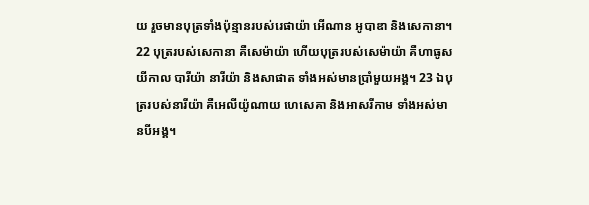យ រួចមានបុត្រទាំងប៉ុន្មានរបស់រេផាយ៉ា អើណាន អូបាឌា និងសេកានា។ 22 បុត្ររបស់សេកានា គឺសេម៉ាយ៉ា ហើយបុត្ររបស់សេម៉ាយ៉ា គឺហាធូស យីកាល បារីយ៉ា នារីយ៉ា និងសាផាត ទាំងអស់មានប្រាំមួយអង្គ។ 23 ឯបុត្ររបស់នារីយ៉ា គឺអេលីយ៉ូណាយ ហេសេគា និងអាសរីកាម ទាំងអស់មានបីអង្គ។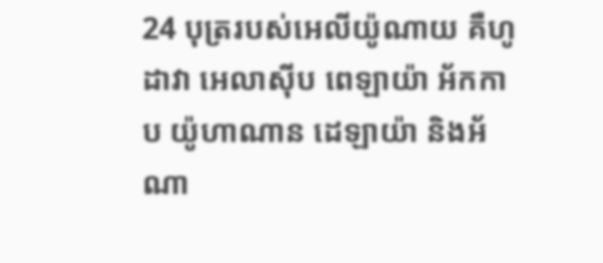24 បុត្ររបស់អេលីយ៉ូណាយ គឺហូដាវា អេលាស៊ីប ពេឡាយ៉ា អ័កកាប យ៉ូហាណាន ដេឡាយ៉ា និងអ័ណា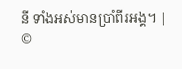នី ទាំងអស់មានប្រាំពីរអង្គ។ |
©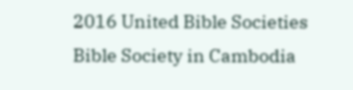2016 United Bible Societies
Bible Society in Cambodia